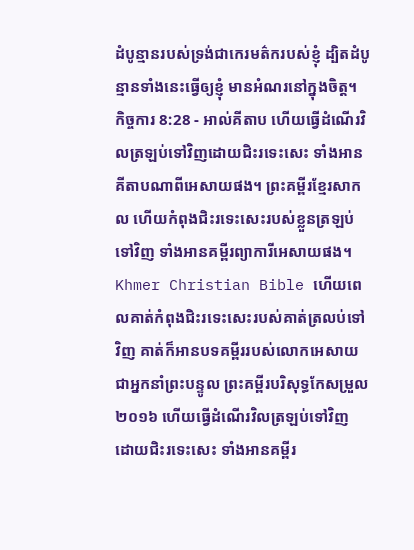ដំបូន្មានរបស់ទ្រង់ជាកេរមត៌ករបស់ខ្ញុំ ដ្បិតដំបូន្មានទាំងនេះធ្វើឲ្យខ្ញុំ មានអំណរនៅក្នុងចិត្ត។
កិច្ចការ 8:28 - អាល់គីតាប ហើយធ្វើដំណើរវិលត្រឡប់ទៅវិញដោយជិះរទេះសេះ ទាំងអានគីតាបណាពីអេសាយផង។ ព្រះគម្ពីរខ្មែរសាកល ហើយកំពុងជិះរទេះសេះរបស់ខ្លួនត្រឡប់ទៅវិញ ទាំងអានគម្ពីរព្យាការីអេសាយផង។ Khmer Christian Bible ហើយពេលគាត់កំពុងជិះរទេះសេះរបស់គាត់ត្រលប់ទៅវិញ គាត់ក៏អានបទគម្ពីររបស់លោកអេសាយ ជាអ្នកនាំព្រះបន្ទូល ព្រះគម្ពីរបរិសុទ្ធកែសម្រួល ២០១៦ ហើយធ្វើដំណើរវិលត្រឡប់ទៅវិញ ដោយជិះរទេះសេះ ទាំងអានគម្ពីរ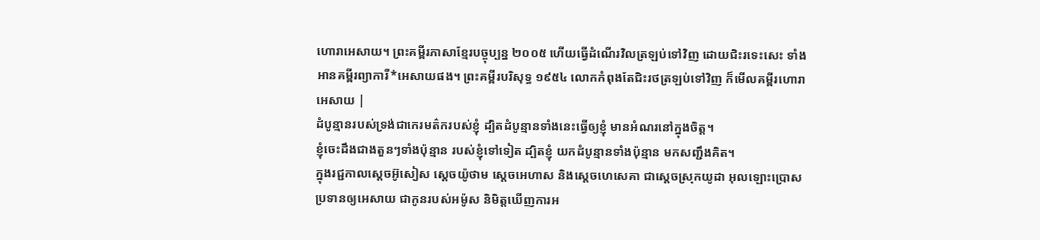ហោរាអេសាយ។ ព្រះគម្ពីរភាសាខ្មែរបច្ចុប្បន្ន ២០០៥ ហើយធ្វើដំណើរវិលត្រឡប់ទៅវិញ ដោយជិះរទេះសេះ ទាំងអានគម្ពីរព្យាការី*អេសាយផង។ ព្រះគម្ពីរបរិសុទ្ធ ១៩៥៤ លោកកំពុងតែជិះរថត្រឡប់ទៅវិញ ក៏មើលគម្ពីរហោរាអេសាយ |
ដំបូន្មានរបស់ទ្រង់ជាកេរមត៌ករបស់ខ្ញុំ ដ្បិតដំបូន្មានទាំងនេះធ្វើឲ្យខ្ញុំ មានអំណរនៅក្នុងចិត្ត។
ខ្ញុំចេះដឹងជាងតួនៗទាំងប៉ុន្មាន របស់ខ្ញុំទៅទៀត ដ្បិតខ្ញុំ យកដំបូន្មានទាំងប៉ុន្មាន មកសញ្ជឹងគិត។
ក្នុងរជ្ជកាលស្តេចអ៊ូសៀស ស្តេចយ៉ូថាម ស្តេចអេហាស និងស្តេចហេសេគា ជាស្ដេចស្រុកយូដា អុលឡោះប្រោសប្រទានឲ្យអេសាយ ជាកូនរបស់អម៉ូស និមិត្តឃើញការអ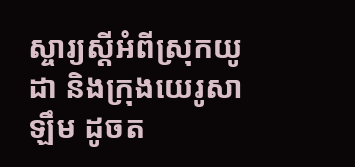ស្ចារ្យស្ដីអំពីស្រុកយូដា និងក្រុងយេរូសាឡឹម ដូចត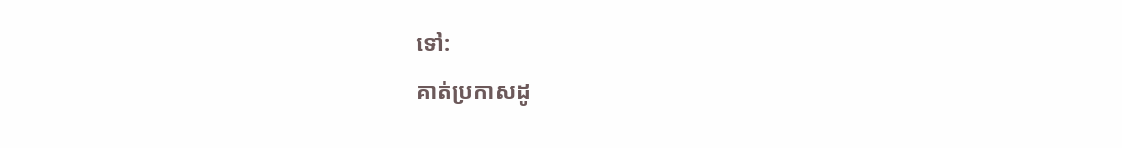ទៅ:
គាត់ប្រកាសដូ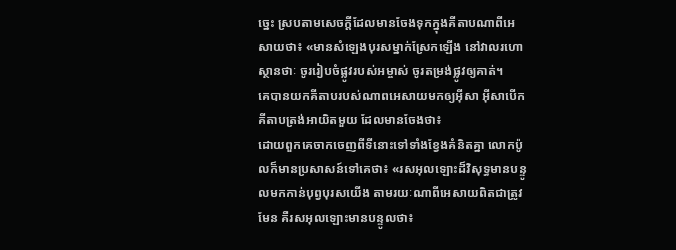ច្នេះ ស្របតាមសេចក្ដីដែលមានចែងទុកក្នុងគីតាបណាពីអេសាយថា៖ «មានសំឡេងបុរសម្នាក់ស្រែកឡើង នៅវាលរហោស្ថានថាៈ ចូររៀបចំផ្លូវរបស់អម្ចាស់ ចូរតម្រង់ផ្លូវឲ្យគាត់។
គេបានយកគីតាបរបស់ណាពអេសាយមកឲ្យអ៊ីសា អ៊ីសាបើកគីតាបត្រង់អាយិតមួយ ដែលមានចែងថា៖
ដោយពួកគេចាកចេញពីទីនោះទៅទាំងខ្វែងគំនិតគ្នា លោកប៉ូលក៏មានប្រសាសន៍ទៅគេថា៖ «រសអុលឡោះដ៏វិសុទ្ធមានបន្ទូលមកកាន់បុព្វបុរសយើង តាមរយៈណាពីអេសាយពិតជាត្រូវមែន គឺរសអុលឡោះមានបន្ទូលថា៖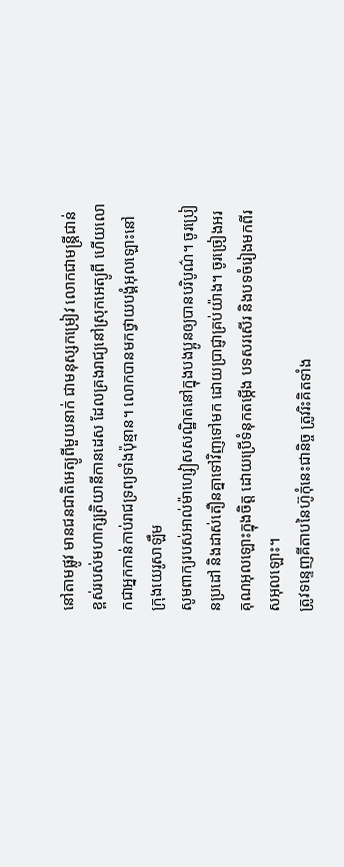នៅតាមផ្លូវ មានជនជាតិអេត្យូពីមួយនាក់ ជាមនុស្សកម្រៀវ លោកជាមន្ដ្រីជាន់ខ្ពស់របស់មហាក្សត្រិយានីកានដេស ដែលគ្រងរាជ្យនៅស្រុកអេត្យូពី ហើយលោកជាអ្នកកាន់កាប់រាជទ្រព្យទាំងប៉ុន្មាន។ លោកបានមកថ្វាយបង្គំអុលឡោះនៅក្រុងយេរូសាឡឹម
សូមពាក្យរបស់អាល់ម៉ាហ្សៀសសណ្ឋិតនៅក្នុងបងប្អូនឲ្យបានបរិបូណ៌។ ចូរប្រៀនប្រដៅ និងដាស់តឿនគ្នាទៅវិញទៅមក ដោយប្រាជ្ញាគ្រប់យ៉ាង។ ចូរច្រៀងអរគុណអុលឡោះក្នុងចិត្ដ ដោយប្រើទំនុកតម្កើង បទសរសើរ និងបទចំរៀងមកពីរសអុលឡោះ។
ត្រូវទន្ទេញគីតាបនៃហ៊ូកុំនេះជានិច្ច ត្រូវរិះគិតទាំង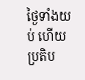ថ្ងៃទាំងយប់ ហើយប្រតិប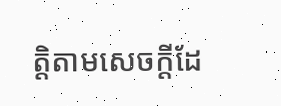ត្តិតាមសេចក្តីដែ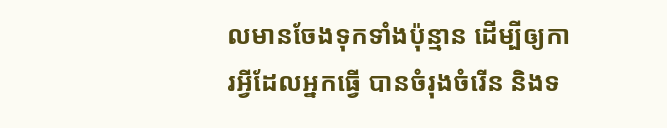លមានចែងទុកទាំងប៉ុន្មាន ដើម្បីឲ្យការអ្វីដែលអ្នកធ្វើ បានចំរុងចំរើន និងទ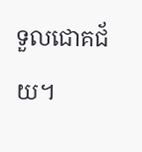ទួលជោគជ័យ។